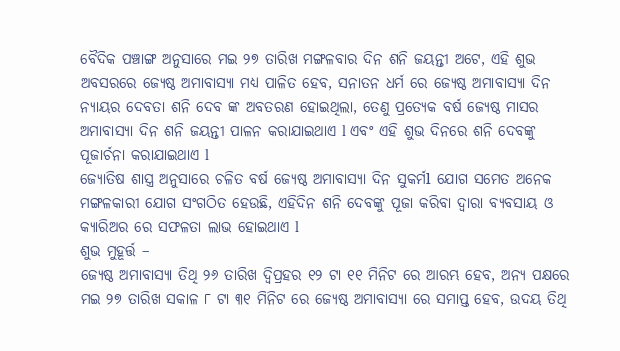ବୈଦିକ ପଞ୍ଚାଙ୍ଗ ଅନୁସାରେ ମଇ ୨୭ ତାରିଖ ମଙ୍ଗଳବାର ଦିନ ଶନି ଜୟନ୍ତୀ ଅଟେ, ଏହି ଶୁଭ ଅବସରରେ ଜ୍ୟେଷ୍ଠ ଅମାବାସ୍ୟା ମଧ୍ୟ ପାଳିତ ହେବ, ସନାତନ ଧର୍ମ ରେ ଜ୍ୟେଷ୍ଠ ଅମାବାସ୍ୟା ଦିନ ନ୍ୟାୟର ଦେବତା ଶନି ଦେବ ଙ୍କ ଅବତରଣ ହୋଇଥିଲା, ତେଣୁ ପ୍ରତ୍ୟେକ ବର୍ଷ ଜ୍ୟେଷ୍ଠ ମାସର ଅମାବାସ୍ୟା ଦିନ ଶନି ଜୟନ୍ତୀ ପାଳନ କରାଯାଇଥାଏ l ଏବଂ ଏହି ଶୁଭ ଦିନରେ ଶନି ଦେବଙ୍କୁ ପୂଜାର୍ଚନା କରାଯାଇଥାଏ l
ଜ୍ୟୋତିଷ ଶାସ୍ତ୍ର ଅନୁସାରେ ଚଳିତ ବର୍ଷ ଜ୍ୟେଷ୍ଠ ଅମାବାସ୍ୟା ଦିନ ସୁକର୍ମl ଯୋଗ ସମେତ ଅନେକ ମଙ୍ଗଳକାରୀ ଯୋଗ ସଂଗଠିତ ହେଉଛି, ଏହିଦିନ ଶନି ଦେବଙ୍କୁ ପୂଜା କରିବା ଦ୍ୱାରା ବ୍ୟବସାୟ ଓ କ୍ୟାରିଅର ରେ ସଫଳତା ଲାଭ ହୋଇଥାଏ l
ଶୁଭ ମୁହୂର୍ତ୍ତ –
ଜ୍ୟେଷ୍ଠ ଅମାବାସ୍ୟା ତିଥି ୨୬ ତାରିଖ ଦ୍ବିପ୍ରହର ୧୨ ଟା ୧୧ ମିନିଟ ରେ ଆରମ୍ଭ ହେବ, ଅନ୍ୟ ପକ୍ଷରେ ମଇ ୨୭ ତାରିଖ ସକାଳ ୮ ଟା ୩୧ ମିନିଟ ରେ ଜ୍ୟେଷ୍ଠ ଅମାବାସ୍ୟା ରେ ସମାପ୍ତ ହେବ, ଉଦୟ ତିଥି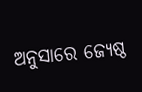ଅନୁସାରେ ଜ୍ୟେଷ୍ଠ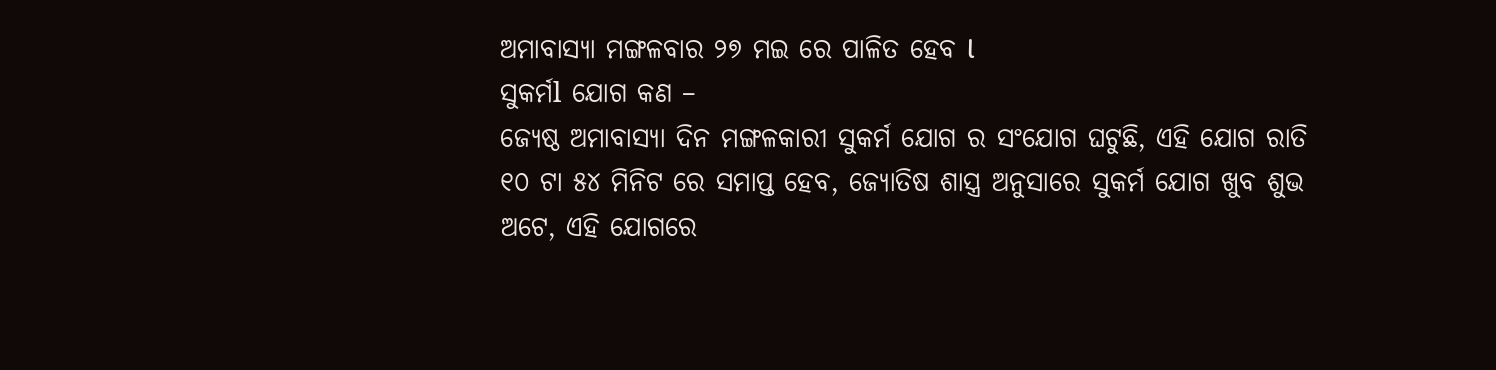ଅମାବାସ୍ୟା ମଙ୍ଗଳବାର ୨୭ ମଇ ରେ ପାଳିତ ହେବ l
ସୁକର୍ମl ଯୋଗ କଣ –
ଜ୍ୟେଷ୍ଠ ଅମାବାସ୍ୟା ଦିନ ମଙ୍ଗଳକାରୀ ସୁକର୍ମ ଯୋଗ ର ସଂଯୋଗ ଘଟୁଛି, ଏହି ଯୋଗ ରାତି ୧୦ ଟା ୫୪ ମିନିଟ ରେ ସମାପ୍ତ ହେବ, ଜ୍ୟୋତିଷ ଶାସ୍ତ୍ର ଅନୁସାରେ ସୁକର୍ମ ଯୋଗ ଖୁବ ଶୁଭ ଅଟେ, ଏହି ଯୋଗରେ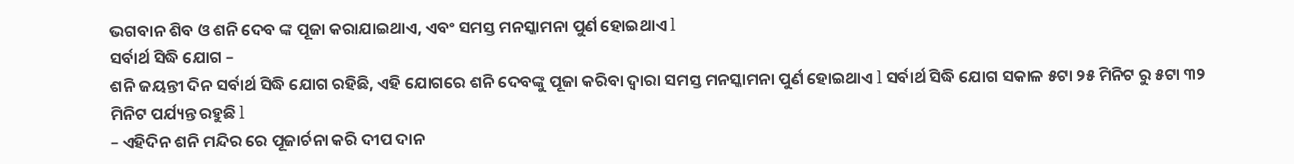ଭଗବାନ ଶିବ ଓ ଶନି ଦେବ ଙ୍କ ପୂଜା କରାଯାଇଥାଏ, ଏବଂ ସମସ୍ତ ମନସ୍କାମନା ପୁର୍ଣ ହୋଇଥାଏ l
ସର୍ବାର୍ଥ ସିଦ୍ଧି ଯୋଗ –
ଶନି ଜୟନ୍ତୀ ଦିନ ସର୍ବାର୍ଥ ସିଦ୍ଧି ଯୋଗ ରହିଛି, ଏହି ଯୋଗରେ ଶନି ଦେବଙ୍କୁ ପୂଜା କରିବା ଦ୍ୱାରା ସମସ୍ତ ମନସ୍କାମନା ପୁର୍ଣ ହୋଇଥାଏ l ସର୍ବାର୍ଥ ସିଦ୍ଧି ଯୋଗ ସକାଳ ୫ଟା ୨୫ ମିନିଟ ରୁ ୫ଟା ୩୨ ମିନିଟ ପର୍ଯ୍ୟନ୍ତ ରହୁଛି l
– ଏହିଦିନ ଶନି ମନ୍ଦିର ରେ ପୂଜାର୍ଚନା କରି ଦୀପ ଦାନ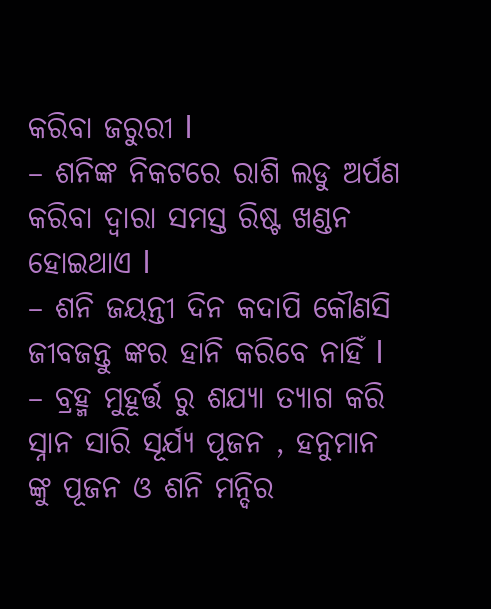କରିବା ଜରୁରୀ l
– ଶନିଙ୍କ ନିକଟରେ ରାଶି ଲଡୁ ଅର୍ପଣ କରିବା ଦ୍ୱାରା ସମସ୍ତ ରିଷ୍ଟ ଖଣ୍ଡନ ହୋଇଥାଏ l
– ଶନି ଜୟନ୍ତୀ ଦିନ କଦାପି କୌଣସି ଜୀବଜନ୍ତୁ ଙ୍କର ହାନି କରିବେ ନାହିଁ l
– ବ୍ରହ୍ମ ମୁହୂର୍ତ୍ତ ରୁ ଶଯ୍ୟା ତ୍ୟାଗ କରି ସ୍ନାନ ସାରି ସୂର୍ଯ୍ୟ ପୂଜନ , ହନୁମାନ ଙ୍କୁ ପୂଜନ ଓ ଶନି ମନ୍ଦିର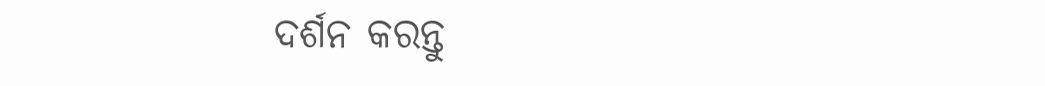ଦର୍ଶନ କରନ୍ତୁ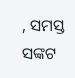, ସମସ୍ତ ସଙ୍କଟ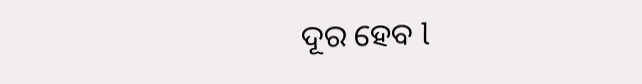ଦୂର ହେବ l